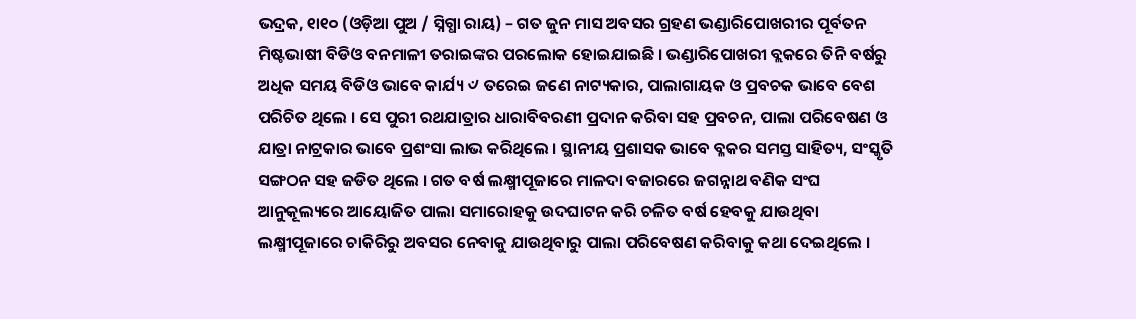ଭଦ୍ରକ, ୧ା୧୦ (ଓଡ଼ିଆ ପୁଅ / ସ୍ନିଗ୍ଧା ରାୟ) – ଗତ ଜୁନ ମାସ ଅବସର ଗ୍ରହଣ ଭଣ୍ଡାରିପୋଖରୀର ପୂର୍ବତନ ମିଷ୍ଟଭାଷୀ ବିଡିଓ ବନମାଳୀ ତରାଇଙ୍କର ପରଲୋକ ହୋଇଯାଇଛି । ଭଣ୍ଡାରିପୋଖରୀ ବ୍ଲକରେ ତିନି ବର୍ଷରୁ ଅଧିକ ସମୟ ବିଡିଓ ଭାବେ କାର୍ଯ୍ୟ ୰ ତରେଇ ଜଣେ ନାଟ୍ୟକାର, ପାଲାଗାୟକ ଓ ପ୍ରବଚକ ଭାବେ ବେଶ ପରିଚିତ ଥିଲେ । ସେ ପୁରୀ ରଥଯାତ୍ରାର ଧାରାବିବରଣୀ ପ୍ରଦାନ କରିବା ସହ ପ୍ରବଚନ, ପାଲା ପରିବେଷଣ ଓ ଯାତ୍ରା ନାଟ୍ରକାର ଭାବେ ପ୍ରଶଂସା ଲାଭ କରିଥିଲେ । ସ୍ଥାନୀୟ ପ୍ରଶାସକ ଭାବେ ବ୍ଳକର ସମସ୍ତ ସାହିତ୍ୟ, ସଂସ୍କୃତି ସଙ୍ଗଠନ ସହ ଜଡିତ ଥିଲେ । ଗତ ବର୍ଷ ଲକ୍ଷ୍ମୀପୂଜାରେ ମାଳଦା ବଜାରରେ ଜଗନ୍ନାଥ ବଣିକ ସଂଘ ଆନୁକୂଲ୍ୟରେ ଆୟୋଜିତ ପାଲା ସମାରୋହକୁ ଉଦଘାଟନ କରି ଚଳିତ ବର୍ଷ ହେବକୁ ଯାଉଥିବା ଲକ୍ଷ୍ମୀପୂଜାରେ ଚାକିରିରୁ ଅବସର ନେବାକୁ ଯାଉଥିବାରୁ ପାଲା ପରିବେଷଣ କରିବାକୁ କଥା ଦେଇଥିଲେ ।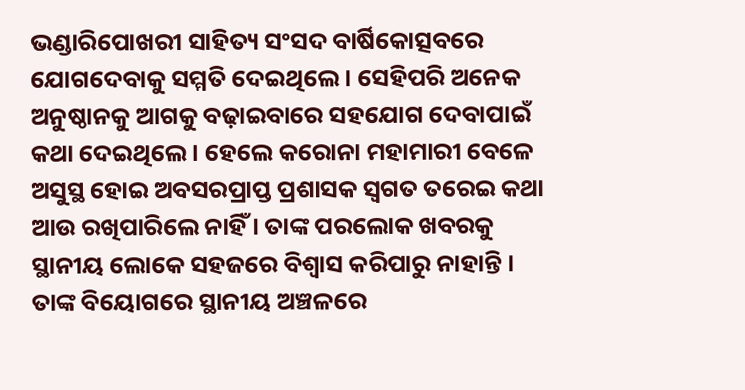ଭଣ୍ଡାରିପୋଖରୀ ସାହିତ୍ୟ ସଂସଦ ବାର୍ଷିକୋତ୍ସବରେ ଯୋଗଦେବାକୁ ସମ୍ମତି ଦେଇଥିଲେ । ସେହିପରି ଅନେକ ଅନୁଷ୍ଠାନକୁ ଆଗକୁ ବଢ଼ାଇବାରେ ସହଯୋଗ ଦେବାପାଇଁ କଥା ଦେଇଥିଲେ । ହେଲେ କରୋନା ମହାମାରୀ ବେଳେ ଅସୁସ୍ଥ ହୋଇ ଅବସରପ୍ରାପ୍ତ ପ୍ରଶାସକ ସ୍ୱଗତ ତରେଇ କଥା ଆଉ ରଖିପାରିଲେ ନାହିଁ । ତାଙ୍କ ପରଲୋକ ଖବରକୁ ସ୍ଥାନୀୟ ଲୋକେ ସହଜରେ ବିଶ୍ୱାସ କରିପାରୁ ନାହାନ୍ତି । ତାଙ୍କ ବିୟୋଗରେ ସ୍ଥାନୀୟ ଅଞ୍ଚଳରେ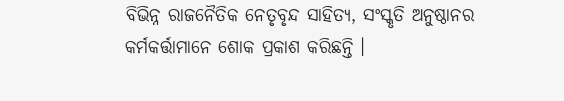ବିଭିନ୍ନ ରାଜନୈତିକ ନେତୃବୃନ୍ଦ ସାହିତ୍ୟ, ସଂସ୍କୃତି ଅନୁଷ୍ଠାନର କର୍ମକର୍ତ୍ତାମାନେ ଶୋକ ପ୍ରକାଶ କରିଛନ୍ତି ।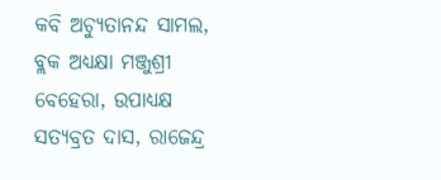କବି ଅଚ୍ୟୁତାନନ୍ଦ ସାମଲ, ବ୍ଲକ ଅଧ୍ୟକ୍ଷା ମଞ୍ଜୁଶ୍ରୀ ବେହେରା, ଉପାଧ୍ୟକ୍ଷ ସତ୍ୟବ୍ରତ ଦାସ, ରାଜେନ୍ଦ୍ର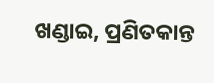ଖଣ୍ଡାଇ, ପ୍ରଣିତକାନ୍ତ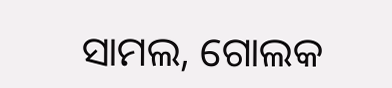ସାମଲ, ଗୋଲକ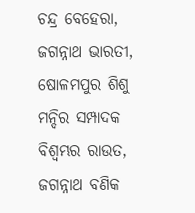ଚନ୍ଦ୍ର ବେହେରା, ଜଗନ୍ନାଥ ଭାରତୀ, ଷୋଳମପୁର ଶିଶୁ ମନ୍ଦିର ସମ୍ପାଦକ ବିଶ୍ୱମ୍ଭର ରାଉତ, ଜଗନ୍ନାଥ ବଣିକ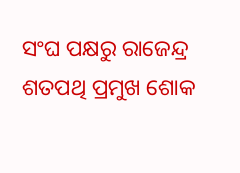ସଂଘ ପକ୍ଷରୁ ରାଜେନ୍ଦ୍ର ଶତପଥି ପ୍ରମୁଖ ଶୋକ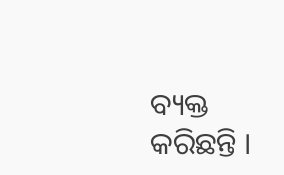ବ୍ୟକ୍ତ କରିଛନ୍ତି ।